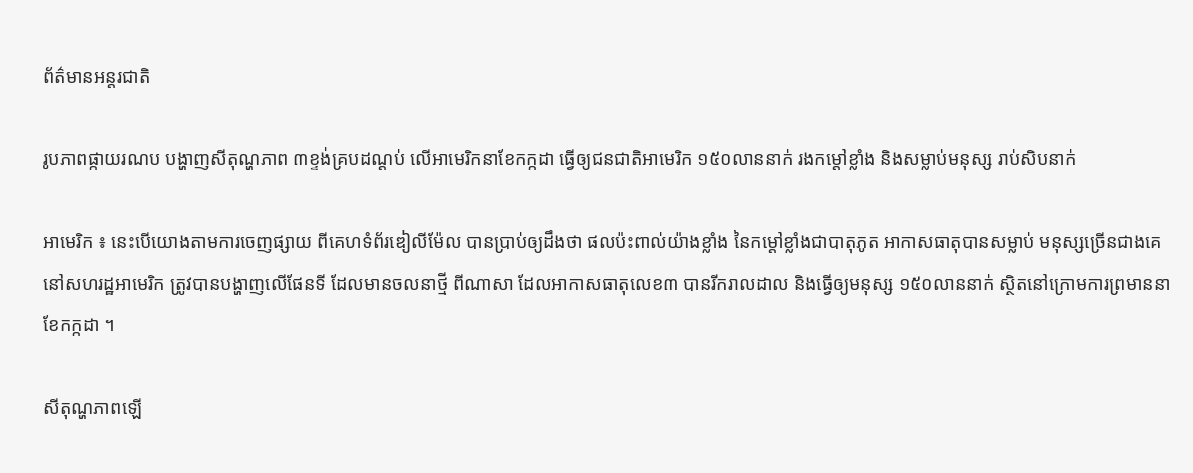ព័ត៌មានអន្តរជាតិ

រូបភាពផ្កាយរណប បង្ហាញសីតុណ្ហភាព ៣ខ្ទង់គ្របដណ្ដប់ លើអាមេរិកនាខែកក្កដា ធ្វើឲ្យជនជាតិអាមេរិក ១៥០លាននាក់ រងកម្ដៅខ្លាំង និងសម្លាប់មនុស្ស រាប់សិបនាក់

អាមេរិក ៖ នេះបើយោងតាមការចេញផ្សាយ ពីគេហទំព័រឌៀលីម៉ែល បានប្រាប់ឲ្យដឹងថា ផលប៉ះពាល់យ៉ាងខ្លាំង នៃកម្ដៅខ្លាំងជាបាតុភូត អាកាសធាតុបានសម្លាប់ មនុស្សច្រើនជាងគេ នៅសហរដ្ឋអាមេរិក ត្រូវបានបង្ហាញលើផែនទី ដែលមានចលនាថ្មី ពីណាសា ដែលអាកាសធាតុលេខ៣ បានរីករាលដាល និងធ្វើឲ្យមនុស្ស ១៥០លាននាក់ ស្ថិតនៅក្រោមការព្រមាននាខែកក្កដា ។

សីតុណ្ហភាពឡើ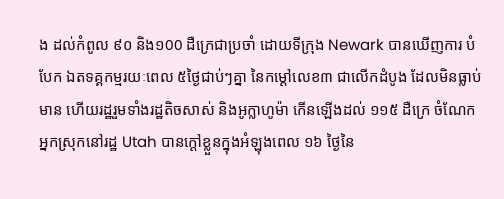ង ដល់កំពូល ៩០ និង១00 ដឺក្រេជាប្រចាំ ដោយទីក្រុង Newark បានឃើញការ បំបែក ឯតទគ្គកម្មរយៈពេល ៥ថ្ងៃជាប់ៗគ្នា នៃកម្ដៅលេខ៣ ជាលើកដំបូង ដែលមិនធ្លាប់មាន ហើយរដ្ឋរួមទាំងរដ្ឋតិចសាស់ និងអូក្លាហូម៉ា កើនឡើងដល់ ១១៥ ដឺក្រេ ចំណែកអ្នកស្រុកនៅរដ្ឋ Utah បានក្ដៅខ្លួនក្នុងអំឡុងពេល ១៦ ថ្ងៃនៃ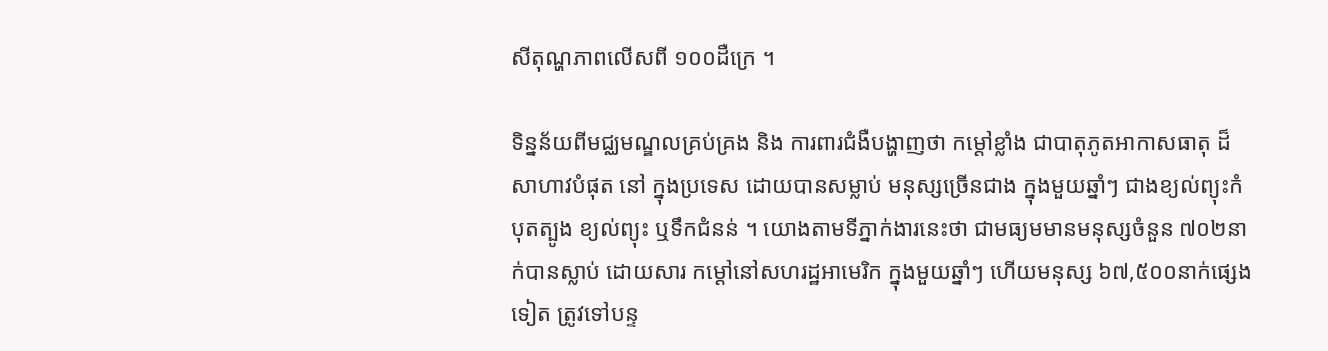សីតុណ្ហភាពលើសពី ១០០ដឺក្រេ ។

ទិន្នន័យពីមជ្ឈមណ្ឌលគ្រប់គ្រង និង ការពារជំងឺបង្ហាញថា កម្ដៅខ្លាំង ជាបាតុភូតអាកាសធាតុ ដ៏សាហាវបំផុត នៅ ក្នុងប្រទេស ដោយបានសម្លាប់ មនុស្សច្រើនជាង ក្នុងមួយឆ្នាំៗ ជាងខ្យល់ព្យុះកំបុតត្បូង ខ្យល់ព្យុះ ឬទឹកជំនន់ ។ យោងតាមទីភ្នាក់ងារនេះថា ជាមធ្យមមានមនុស្សចំនួន ៧០២នាក់បានស្លាប់ ដោយសារ កម្ដៅនៅសហរដ្ឋអាមេរិក ក្នុងមួយឆ្នាំៗ ហើយមនុស្ស ៦៧,៥០០នាក់ផ្សេងទៀត ត្រូវទៅបន្ទ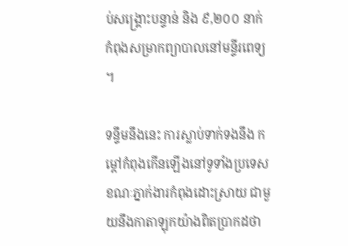ប់សង្គ្រោះបន្ទាន់ និង ៩,២០០ នាក់ កំពុងសម្រាកព្យាបាលនៅមន្ទីរពេទ្យ ។

ទន្ទឹមនឹងនេះ ការស្លាប់ទាក់ទងនឹង កម្ដៅកំពុងកើនឡើងនៅទូទាំងប្រទេស ខណៈភ្នាក់ងារកំពុងដោះស្រាយ ជាមួយនឹងកាតាឡុកយ៉ាងពិតប្រាកដថា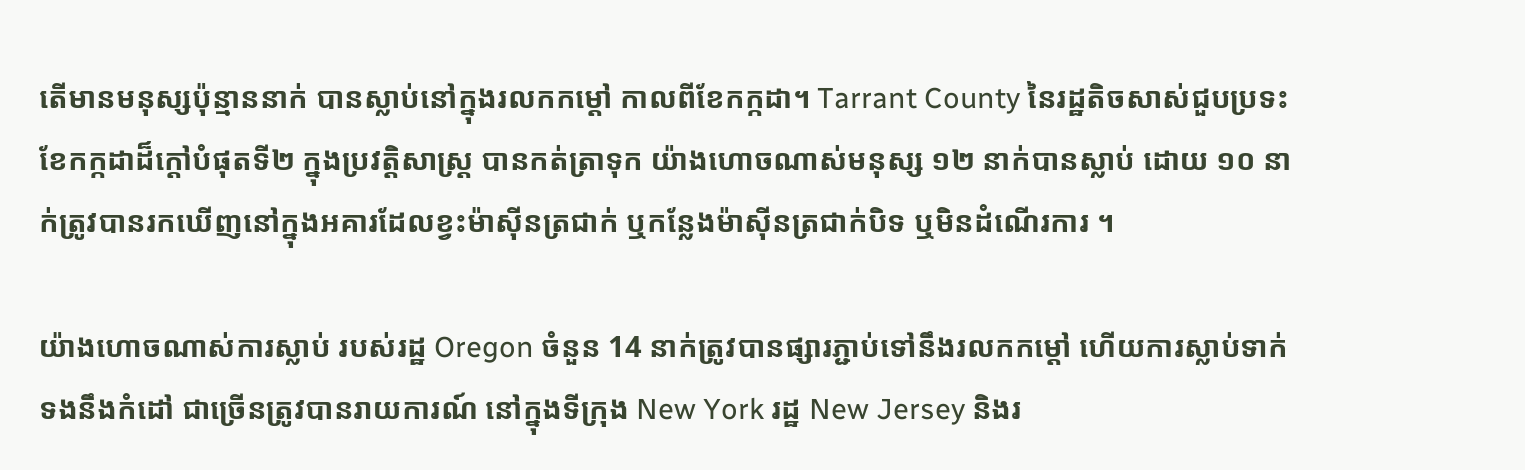តើមានមនុស្សប៉ុន្មាននាក់ បានស្លាប់នៅក្នុងរលកកម្ដៅ កាលពីខែកក្កដា។ Tarrant County នៃរដ្ឋតិចសាស់ជួបប្រទះ ខែកក្កដាដ៏ក្តៅបំផុតទី២ ក្នុងប្រវត្តិសាស្រ្ត បានកត់ត្រាទុក យ៉ាងហោចណាស់មនុស្ស ១២ នាក់បានស្លាប់ ដោយ ១០ នាក់ត្រូវបានរកឃើញនៅក្នុងអគារដែលខ្វះម៉ាស៊ីនត្រជាក់ ឬកន្លែងម៉ាស៊ីនត្រជាក់បិទ ឬមិនដំណើរការ ។

យ៉ាងហោចណាស់ការស្លាប់ របស់រដ្ឋ Oregon ចំនួន 14 នាក់ត្រូវបានផ្សារភ្ជាប់ទៅនឹងរលកកម្ដៅ ហើយការស្លាប់ទាក់ទងនឹងកំដៅ ជាច្រើនត្រូវបានរាយការណ៍ នៅក្នុងទីក្រុង New York រដ្ឋ New Jersey និងរ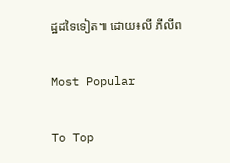ដ្ឋដទៃទៀត៕ ដោយ៖លី ភីលីព

Most Popular

To Top